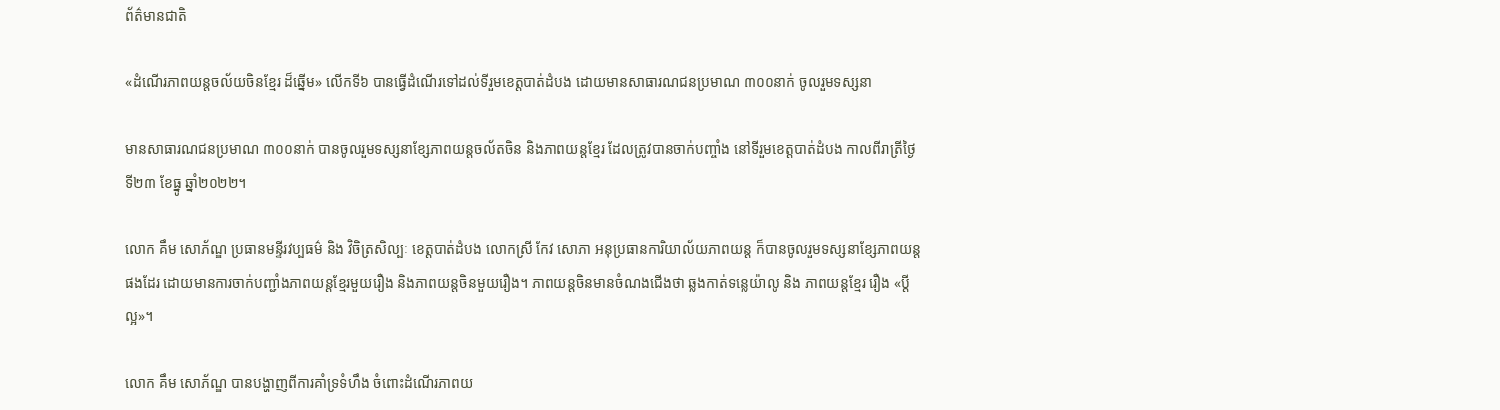ព័ត៌មានជាតិ

«ដំណើរភាពយន្តចល័យចិនខ្មែរ ដ៏ឆ្នើម» លើកទី៦ បានធ្វើដំណើរទៅដល់ទីរួមខេត្តបាត់ដំបង ដោយមានសាធារណជនប្រមាណ ៣០០នាក់ ចូលរួមទស្សនា

មានសាធារណជនប្រមាណ ៣០០នាក់ បានចូលរួមទស្សនាខ្សែភាពយន្តចល័តចិន និងភាពយន្តខ្មែរ ដែលត្រូវបានចាក់បញ្ចាំង នៅទីរួមខេត្តបាត់ដំបង កាលពីរាត្រីថ្ងៃទី២៣ ខែធ្នូ ឆ្នាំ២០២២។

លោក គឹម សោភ័ណ្ឌ ប្រធានមន្ទីរវប្បធម៌ និង វិចិត្រសិល្បៈ ខេត្តបាត់ដំបង លោកស្រី កែវ សោភា អនុប្រធានការិយាល័យភាពយន្ត ក៏បានចូលរួមទស្សនាខ្សែភាពយន្តផងដែរ ដោយមានការចាក់បញ្ជាំងភាពយន្តខ្មែរមួយរឿង និងភាពយន្តចិនមួយរឿង។ ភាពយន្តចិនមានចំណងជើងថា ឆ្លងកាត់ទន្លេយ៉ាលូ និង ភាពយន្តខ្មែរ រឿង «ប្តីល្អ»។

លោក គឹម សោភ័ណ្ឌ បានបង្ហាញពីការគាំទ្រទំហឹង ចំពោះដំណើរភាពយ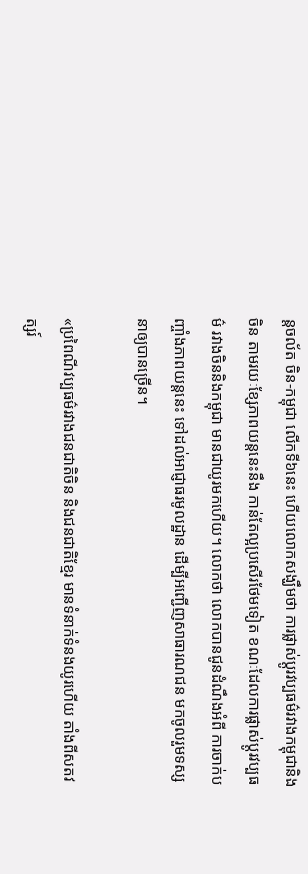ន្តចល័ត ចិន-កម្ពុជា លើកទី៦នេះ ហើយលោកសង្ឃឹមថា ការផ្លាស់ប្តូរវប្បធម៌រវាងកម្ពុជានិងចិន តាមរយៈខ្សែភាពយន្តនេះនឹង កាន់តែល្អប្រសើរថែមទៀត ខណៈដែលការផ្លាស់ប្តូរវប្បធម៌ រវាងចិននិងកម្ពុជា មានជាយូរមកហើយ។ លោកថា លោកបានជូនដំណឹងអំពី ការចាក់បញ្ចាំងភាពយន្តនេះ ទៅដល់អាជ្ញាធរមូលដ្ឋាន ដើម្បីអញ្ជើញសាធារណជន មកចូលរួមទស្សនាឲ្យបានច្រើន។

«ប្រពៃណីវប្បធម៌រវាងជនជាតិចិន និងជនជាតិខ្មែរ មានទំនាក់ទំនងយូរហើយ តាំងពីសតវត្សរ៍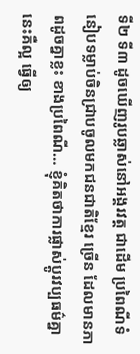ទី២ ទី៣ ដូចឃើញរូបឆ្លាស់នៅអង្គរវត្ត ជាដើម ប្រពៃណីទំនៀបទម្លាប់ចិនជ្រាបចូលមកជនជាតិខ្មែរ ច្រើន ដែលមានភាពដូចគ្នាខ្លះ ខាងប្រពៃណី… ខ្ញុំគិតថាការផ្លាស់ប្តូរវប្បធម៌គ្នានេះគឺល្អ ធ្វើឲ្យ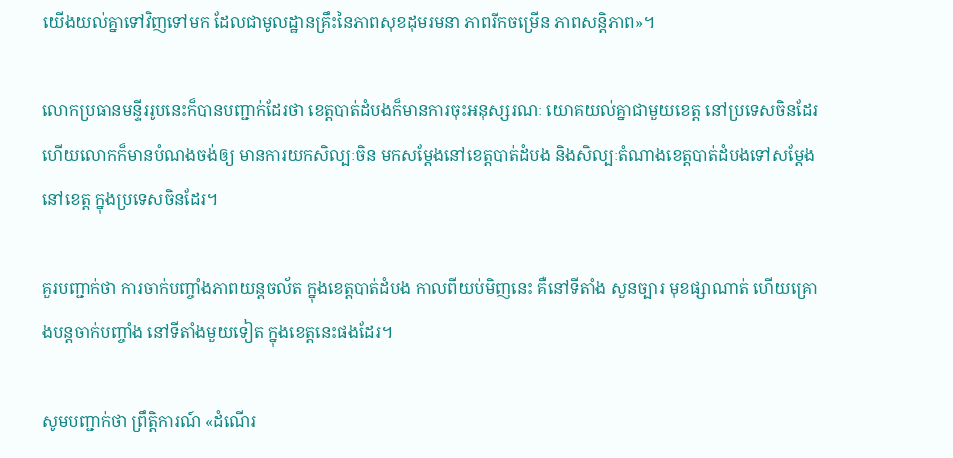យើងយល់គ្នាទៅវិញទៅមក ដែលជាមូលដ្ឋានគ្រឹះនៃភាពសុខដុមរមនា ភាពរីកចម្រើន ភាពសន្តិភាព»។

លោកប្រធានមន្ទីររូបនេះក៏បានបញ្ជាក់ដែរថា ខេត្តបាត់ដំបងក៏មានការចុះអនុស្សរណៈ យោគយល់គ្នាជាមួយខេត្ត នៅប្រទេសចិនដែរ ហើយលោកក៏មានបំណងចង់ឲ្យ មានការយកសិល្បៈចិន មកសម្តែងនៅខេត្តបាត់ដំបង និងសិល្បៈតំណាងខេត្តបាត់ដំបងទៅសម្តែងនៅខេត្ត ក្នុងប្រទេសចិនដែរ។

គួរបញ្ជាក់ថា ការចាក់បញ្ចាំងភាពយន្តចល័ត ក្នុងខេត្តបាត់ដំបង កាលពីយប់មិញនេះ គឺនៅទីតាំង សួនច្បារ មុខផ្សាណាត់ ហើយគ្រោងបន្តចាក់បញ្ចាំង នៅទីតាំងមួយទៀត ក្នុងខេត្តនេះផងដែរ។

សូមបញ្ជាក់ថា ព្រឹត្តិការណ៍ «ដំណើរ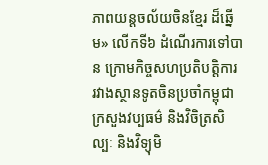ភាពយន្តចល័យចិនខ្មែរ ដ៏ឆ្នើម» លើកទី៦ ដំណើរការទៅបាន ក្រោមកិច្ចសហប្រតិបត្តិការ រវាងស្ថានទូតចិនប្រចាំកម្ពុជា ក្រសួងវប្បធម៌ និងវិចិត្រសិល្បៈ និងវិទ្យុមិ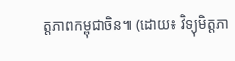ត្តភាពកម្ពុជាចិន៕ (ដោយ៖ វិទ្យុមិត្តភា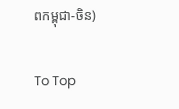ពកម្ពុជា-ចិន)

To Top